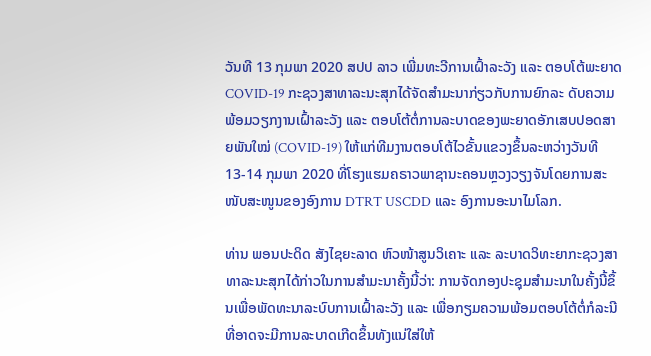ວັນທີ 13 ກຸມພາ 2020 ສປປ ລາວ ເພີ່ມທະວີການເຝົ້າລະວັງ ແລະ ຕອບໂຕ້ພະຍາດ COVID-19 ກະຊວງສາທາລະນະສຸກໄດ້ຈັດສຳມະນາກ່ຽວກັບການຍົກລະ ດັບຄວາມພ້ອມວຽກງານເຝົ້າລະວັງ ແລະ ຕອບໂຕ້ຕໍ່ການລະບາດຂອງພະຍາດອັກເສບປອດສາຍພັນໃໝ່ (COVID-19) ໃຫ້ແກ່ທີມງານຕອບໂຕ້ໄວຂັ້ນແຂວງຂຶ້ນລະຫວ່າງວັນທີ 13-14 ກຸມພາ 2020 ທີ່ໂຮງແຮມຄຣາວພາຊານະຄອນຫຼວງວຽງຈັນໂດຍການສະໜັບສະໜູນຂອງອົງການ DTRT USCDD ແລະ ອົງການອະນາໄມໂລກ.

ທ່ານ ພອນປະດິດ ສັງໄຊຍະລາດ ຫົວໜ້າສູນວິເຄາະ ແລະ ລະບາດວິທະຍາກະຊວງສາທາລະນະສຸກໄດ້ກ່າວໃນການສໍາມະນາຄັ້ງນີ້ວ່າ: ການຈັດກອງປະຊຸມສຳມະນາໃນຄັ້ງນີ້ຂຶ້ນເພື່ອພັດທະນາລະບົບການເຝົ້າລະວັງ ແລະ ເພື່ອກຽມຄວາມພ້ອມຕອບໂຕ້ຕໍ່ກໍລະນີທີ່ອາດຈະມີການລະບາດເກີດຂຶ້ນທັງແນ່ໃສ່ໃຫ້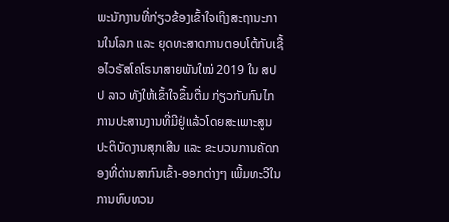ພະນັກງານທີ່ກ່ຽວຂ້ອງເຂົ້າໃຈເຖິງສະຖານະການໃນໂລກ ແລະ ຍຸດທະສາດການຕອບໂຕ້ກັບເຊື້ອໄວຣັສໂຄໂຣນາສາຍພັນໃໝ່ 2019 ໃນ ສປປ ລາວ ທັງໃຫ້ເຂົ້າໃຈຂຶ້ນຕື່ມ ກ່ຽວກັບກົນໄກການປະສານງານທີ່ມີຢູ່ແລ້ວໂດຍສະເພາະສູນປະຕິບັດງານສຸກເສີນ ແລະ ຂະບວນການຄັດກອງທີ່ດ່ານສາກົນເຂົ້າ-ອອກຕ່າງໆ ເພີ້ມທະວີໃນການທົບທວນ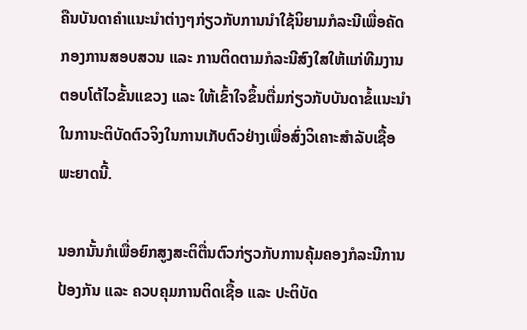ຄືນບັນດາຄຳແນະນຳຕ່າງໆກ່ຽວກັບການນຳໃຊ້ນິຍາມກໍລະນີເພື່ອຄັດກອງການສອບສວນ ແລະ ການຕິດຕາມກໍລະນີສົງໃສໃຫ້ແກ່ທີມງານຕອບໂຕ້ໄວຂັ້ນແຂວງ ແລະ ໃຫ້ເຂົ້າໃຈຂຶ້ນຕື່ມກ່ຽວກັບບັນດາຂໍ້ແນະນຳໃນການະຕິບັດຕົວຈິງໃນການເກັບຕົວຢ່າງເພື່ອສົ່ງວິເຄາະສຳລັບເຊື້ອພະຍາດນີ້.

ນອກນັ້ນກໍເພື່ອຍົກສູງສະຕິຕື່ນຕົວກ່ຽວກັບການຄຸ້ມຄອງກໍລະນີການປ້ອງກັນ ແລະ ຄວບຄຸມການຕິດເຊື້ອ ແລະ ປະຕິບັດ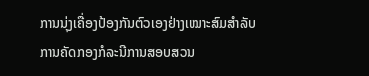ການນຸ່ງເຄື່ອງປ້ອງກັນຕົວເອງຢ່າງເໝາະສົມສຳລັບການຄັດກອງກໍລະນີການສອບສວນ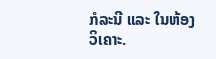ກໍລະນີ ແລະ ໃນຫ້ອງວິເຄາະ.